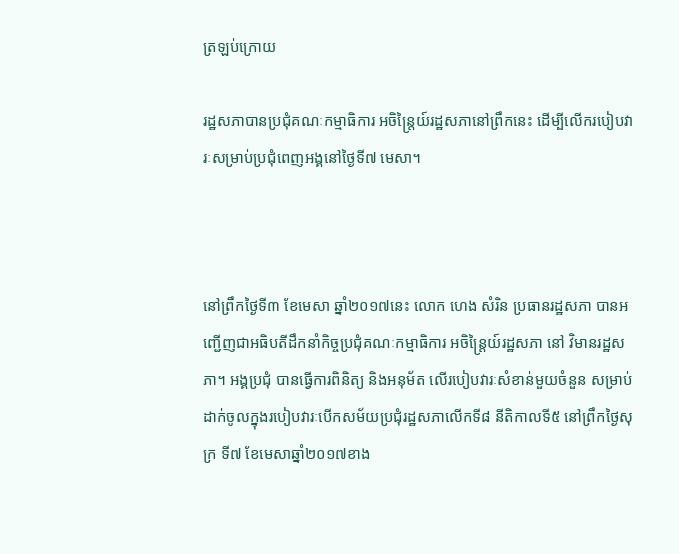ត្រឡប់ក្រោយ

រដ្ឋសភាបានប្រជុំគណៈកម្មាធិការ អចិន្រ្តៃយ៍រដ្ឋសភានៅព្រឹកនេះ ដើម្បីលើករបៀបវារៈសម្រាប់ប្រជុំពេញអង្គនៅថ្ងៃទី៧ មេសា។



នៅព្រឹកថ្ងៃទី៣ ខែមេសា ឆ្នាំ២០១៧នេះ លោក ហេង សំរិន ប្រធានរដ្ឋសភា បានអញ្ជើញជាអធិបតីដឹកនាំកិច្ចប្រជុំគណៈកម្មាធិការ អចិន្រ្តៃយ៍រដ្ឋសភា នៅ វិមានរដ្ឋសភា។ អង្គប្រជុំ បានធ្វើការពិនិត្យ និងអនុម័ត លើរបៀបវារៈសំខាន់មួយចំនួន សម្រាប់ដាក់ចូលក្នុងរបៀបវារៈបើកសម័យប្រជុំរដ្ឋសភាលើកទី៨ នីតិកាលទី៥ នៅព្រឹកថ្ងៃសុក្រ ទី៧ ខែមេសាឆ្នាំ២០១៧ខាង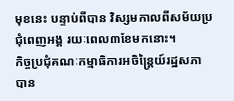មុខនេះ បន្ទាប់ពីបាន វិស្សមកាលពីសម័យប្រជុំពេញអង្គ រយៈពេល៣ខែមកនោះ។
កិច្ចប្រជុំគណៈកម្មាធិការអចិន្រ្តៃយ៍រដ្ឋសភា បាន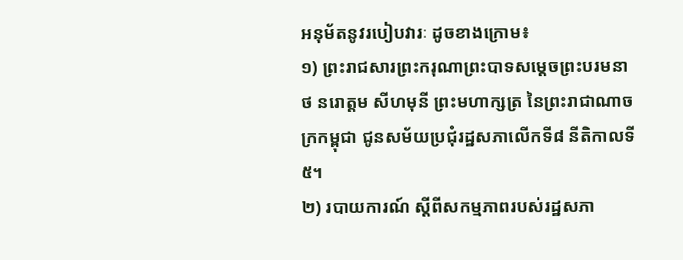អនុម័តនូវរបៀបវារៈ ដូចខាងក្រោម៖
១) ព្រះរាជសារព្រះករុណាព្រះបាទសម្តេចព្រះបរមនាថ នរោត្តម សីហមុនី ព្រះមហាក្សត្រ នៃព្រះរាជាណាចក្រកម្ពុជា ជូនសម័យប្រជុំរដ្ឋសភាលើកទី៨ នីតិកាលទី៥។
២) របាយការណ៍ ស្តីពីសកម្មភាពរបស់រដ្ឋសភា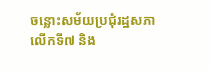ចន្លោះសម័យប្រជុំរដ្ឋសភាលើកទី៧ និង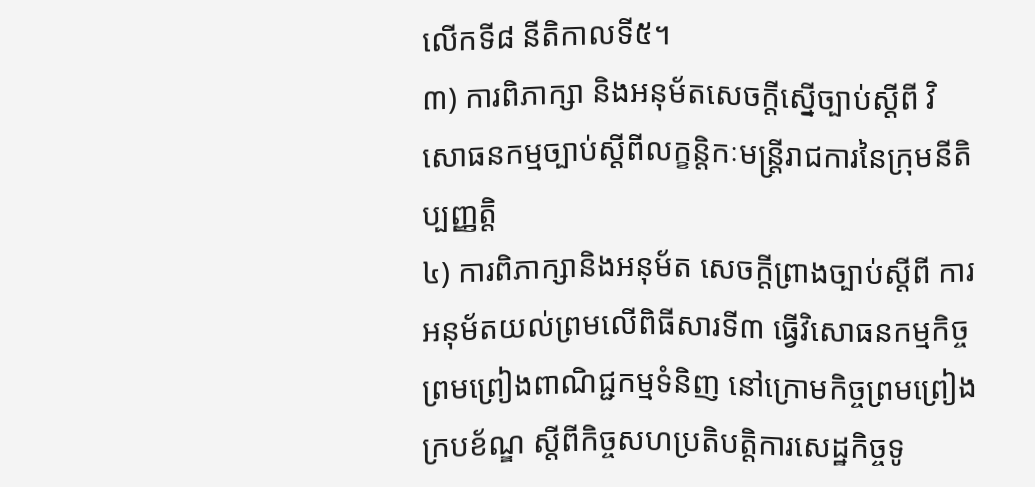លើកទី៨ នីតិកាលទី៥។
៣) ការពិភាក្សា និងអនុម័តសេចក្តីស្នើច្បាប់ស្តីពី វិសោធនកម្មច្បាប់ស្តីពីលក្ខន្តិកៈមន្រ្តីរាជការនៃក្រុមនីតិប្បញ្ញត្តិ
៤) ការពិភាក្សានិងអនុម័ត សេចក្តីព្រាងច្បាប់ស្តីពី ការអនុម័តយល់ព្រមលើពិធីសារទី៣ ធ្វើវិសោធនកម្មកិច្ចព្រមព្រៀងពាណិជ្ជកម្មទំនិញ នៅក្រោមកិច្ចព្រមព្រៀងក្របខ័ណ្ឌ ស្តីពីកិច្ចសហប្រតិបត្តិការសេដ្ឋកិច្ចទូ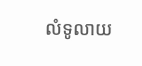លំទូលាយ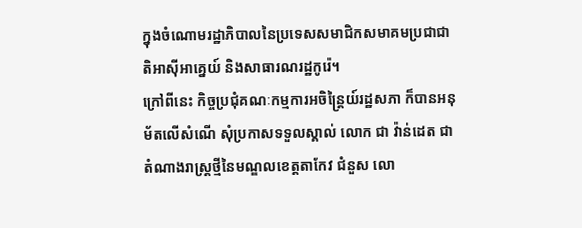ក្នុងចំណោមរដ្ឋាភិបាលនៃប្រទេសសមាជិកសមាគមប្រជាជាតិអាស៊ីអាគ្នេយ៍ និងសាធារណរដ្ឋកូរ៉េ។
ក្រៅពីនេះ កិច្ចប្រជុំគណៈកម្មការអចិន្រ្តៃយ៍រដ្ឋសភា ក៏បានអនុម័តលើសំណើ សុំប្រកាសទទួលស្គាល់ លោក ជា វ៉ាន់ដេត ជាតំណាងរាស្រ្តថ្មីនៃមណ្ឌលខេត្តតាកែវ ជំនួស លោ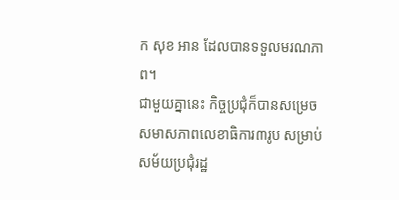ក សុខ អាន ដែលបានទទួលមរណភាព។
ជាមួយគ្នានេះ កិច្ចប្រជុំក៏បានសម្រេចសមាសភាពលេខាធិការ៣រូប សម្រាប់សម័យប្រជុំរដ្ឋ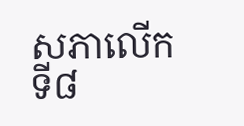សភាលើកទី៨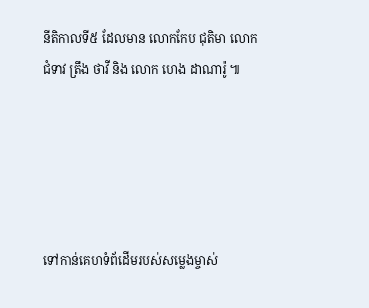នីតិកាលទី៥ ដែលមាន លោកកែប ជុតិមា លោកជំទាវ ត្រឹង ថាវី និង លោក ហេង ដាណារ៉ូ ៕





ទៅកាន់គេហទំព័ដើមរបស់សម្លេងម្ចាស់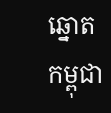ឆ្នោតកម្ពុជា